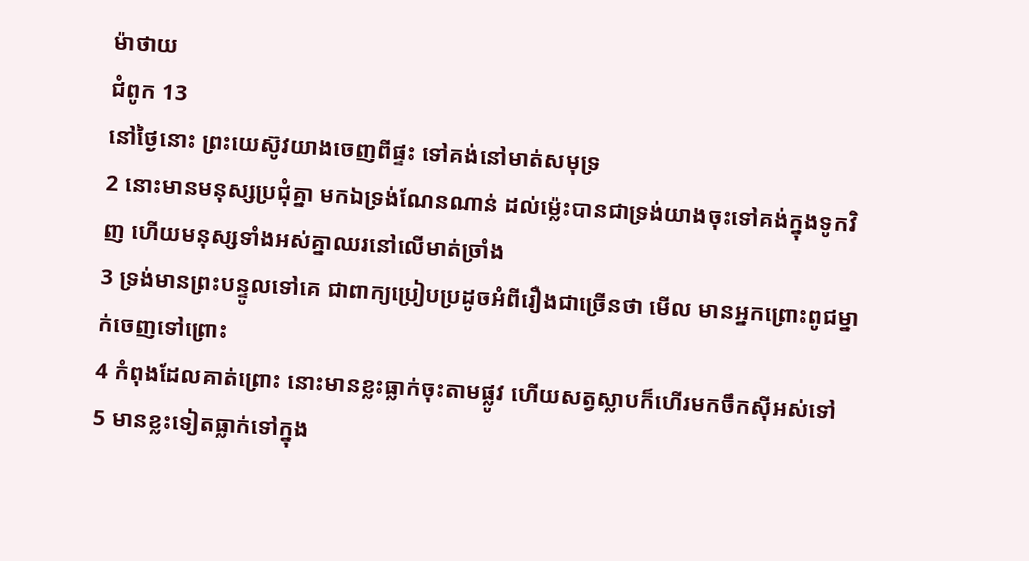ម៉ាថាយ
ជំពូក 13
នៅថ្ងៃនោះ ព្រះយេស៊ូវយាងចេញពីផ្ទះ ទៅគង់នៅមាត់សមុទ្រ
2 នោះមានមនុស្សប្រជុំគ្នា មកឯទ្រង់ណែនណាន់ ដល់ម៉្លេះបានជាទ្រង់យាងចុះទៅគង់ក្នុងទូកវិញ ហើយមនុស្សទាំងអស់គ្នាឈរនៅលើមាត់ច្រាំង
3 ទ្រង់មានព្រះបន្ទូលទៅគេ ជាពាក្យប្រៀបប្រដូចអំពីរឿងជាច្រើនថា មើល មានអ្នកព្រោះពូជម្នាក់ចេញទៅព្រោះ
4 កំពុងដែលគាត់ព្រោះ នោះមានខ្លះធ្លាក់ចុះតាមផ្លូវ ហើយសត្វស្លាបក៏ហើរមកចឹកស៊ីអស់ទៅ
5 មានខ្លះទៀតធ្លាក់ទៅក្នុង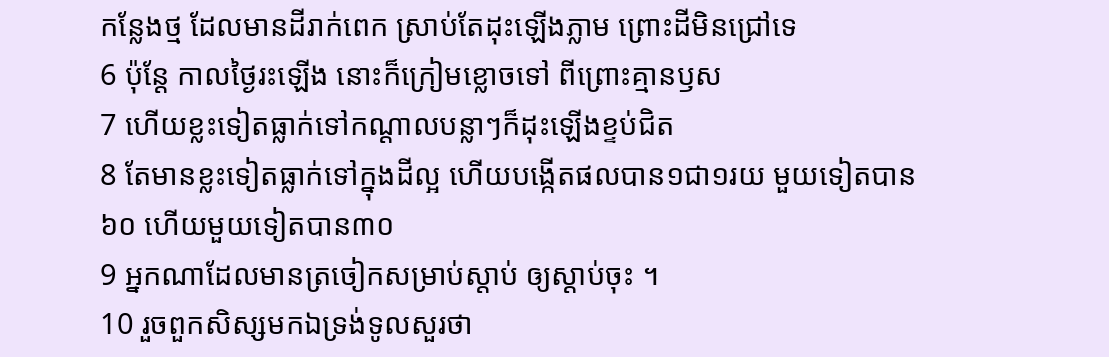កន្លែងថ្ម ដែលមានដីរាក់ពេក ស្រាប់តែដុះឡើងភ្លាម ព្រោះដីមិនជ្រៅទេ
6 ប៉ុន្តែ កាលថ្ងៃរះឡើង នោះក៏ក្រៀមខ្លោចទៅ ពីព្រោះគ្មានឫស
7 ហើយខ្លះទៀតធ្លាក់ទៅកណ្តាលបន្លាៗក៏ដុះឡើងខ្ទប់ជិត
8 តែមានខ្លះទៀតធ្លាក់ទៅក្នុងដីល្អ ហើយបង្កើតផលបាន១ជា១រយ មួយទៀតបាន៦០ ហើយមួយទៀតបាន៣០
9 អ្នកណាដែលមានត្រចៀកសម្រាប់ស្តាប់ ឲ្យស្តាប់ចុះ ។
10 រួចពួកសិស្សមកឯទ្រង់ទូលសួរថា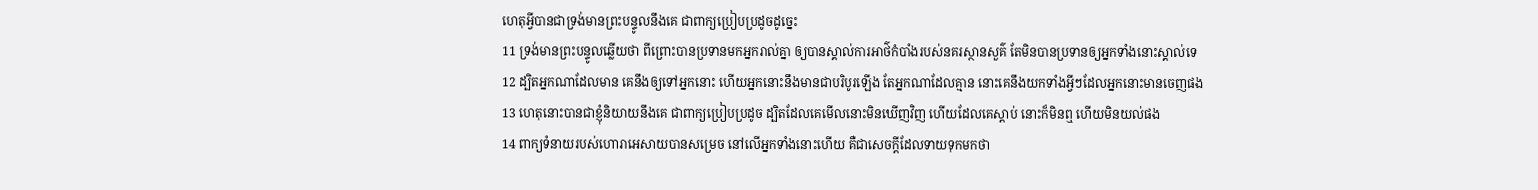ហេតុអ្វីបានជាទ្រង់មានព្រះបន្ទូលនឹងគេ ជាពាក្យប្រៀបប្រដូចដូច្នេះ
11 ទ្រង់មានព្រះបន្ទូលឆ្លើយថា ពីព្រោះបានប្រទានមកអ្នករាល់គ្នា ឲ្យបានស្គាល់ការអាថ៌កំបាំងរបស់នគរស្ថានសួគ៌ តែមិនបានប្រទានឲ្យអ្នកទាំងនោះស្គាល់ទេ
12 ដ្បិតអ្នកណាដែលមាន គេនឹងឲ្យទៅអ្នកនោះ ហើយអ្នកនោះនឹងមានជាបរិបូរឡើង តែអ្នកណាដែលគ្មាន នោះគេនឹងយកទាំងអ្វីៗដែលអ្នកនោះមានចេញផង
13 ហេតុនោះបានជាខ្ញុំនិយាយនឹងគេ ជាពាក្យប្រៀបប្រដូច ដ្បិតដែលគេមើលនោះមិនឃើញវិញ ហើយដែលគេស្តាប់ នោះក៏មិនឮ ហើយមិនយល់ផង
14 ពាក្យទំនាយរបស់ហោរាអេសាយបានសម្រេច នៅលើអ្នកទាំងនោះហើយ គឺជាសេចក្ដីដែលទាយទុកមកថា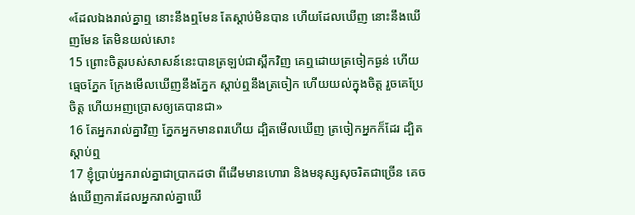«ដែលឯងរាល់គ្នាឮ នោះនឹងឮមែន តែស្ដាប់មិនបាន ហើយដែលឃើញ នោះនឹងឃើញមែន តែមិនយល់សោះ
15 ព្រោះចិត្តរបស់សាសន៍នេះបានត្រឡប់ជាស្ពឹកវិញ គេឮដោយត្រចៀកធ្ងន់ ហើយធ្មេចភ្នែក ក្រែងមើលឃើញនឹងភ្នែក ស្តាប់ឮនឹងត្រចៀក ហើយយល់ក្នុងចិត្ត រួចគេប្រែចិត្ត ហើយអញប្រោសឲ្យគេបានជា»
16 តែអ្នករាល់គ្នាវិញ ភ្នែកអ្នកមានពរហើយ ដ្បិតមើលឃើញ ត្រចៀកអ្នកក៏ដែរ ដ្បិតស្តាប់ឮ
17 ខ្ញុំប្រាប់អ្នករាល់គ្នាជាប្រាកដថា ពីដើមមានហោរា និងមនុស្សសុចរិតជាច្រើន គេចង់ឃើញការដែលអ្នករាល់គ្នាឃើ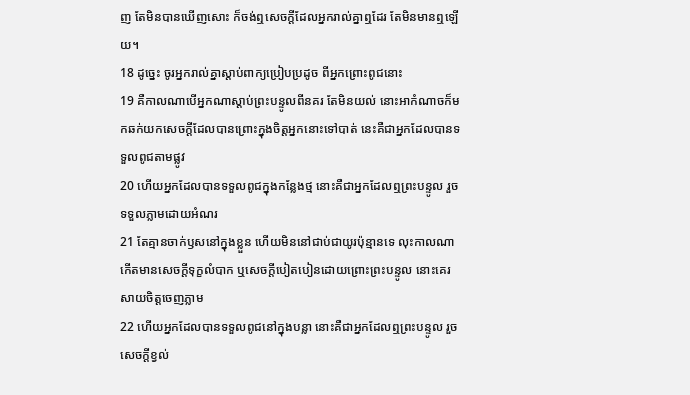ញ តែមិនបានឃើញសោះ ក៏ចង់ឮសេចក្ដីដែលអ្នករាល់គ្នាឮដែរ តែមិនមានឮឡើយ។
18 ដូច្នេះ ចូរអ្នករាល់គ្នាស្តាប់ពាក្យប្រៀបប្រដូច ពីអ្នកព្រោះពូជនោះ
19 គឺកាលណាបើអ្នកណាស្តាប់ព្រះបន្ទូលពីនគរ តែមិនយល់ នោះអាកំណាចក៏មកឆក់យកសេចក្ដីដែលបានព្រោះក្នុងចិត្តអ្នកនោះទៅបាត់ នេះគឺជាអ្នកដែលបានទទួលពូជតាមផ្លូវ
20 ហើយអ្នកដែលបានទទួលពូជក្នុងកន្លែងថ្ម នោះគឺជាអ្នកដែលឮព្រះបន្ទូល រួចទទួលភ្លាមដោយអំណរ
21 តែគ្មានចាក់ឫសនៅក្នុងខ្លួន ហើយមិននៅជាប់ជាយូរប៉ុន្មានទេ លុះកាលណាកើតមានសេចក្ដីទុក្ខលំបាក ឬសេចក្ដីបៀតបៀនដោយព្រោះព្រះបន្ទូល នោះគេរសាយចិត្តចេញភ្លាម
22 ហើយអ្នកដែលបានទទួលពូជនៅក្នុងបន្លា នោះគឺជាអ្នកដែលឮព្រះបន្ទូល រួចសេចក្ដីខ្វល់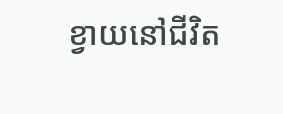ខ្វាយនៅជីវិត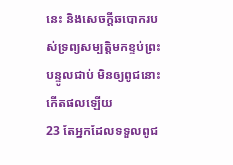នេះ និងសេចក្ដីឆបោករបស់ទ្រព្យសម្បត្តិមកខ្ទប់ព្រះបន្ទូលជាប់ មិនឲ្យពូជនោះកើតផលឡើយ
23 តែអ្នកដែលទទួលពូជ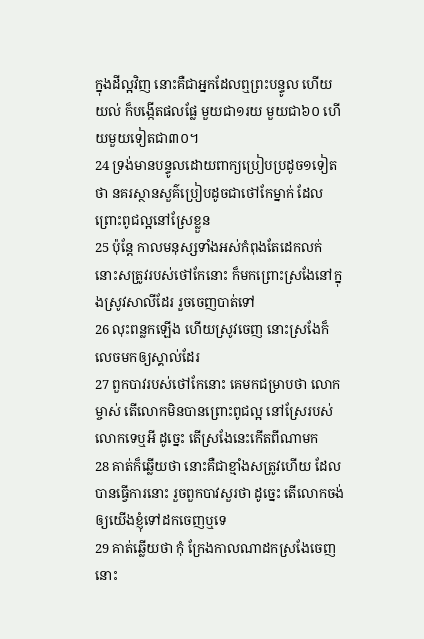ក្នុងដីល្អវិញ នោះគឺជាអ្នកដែលឮព្រះបន្ទូល ហើយយល់ ក៏បង្កើតផលផ្លែ មួយជា១រយ មួយជា៦០ ហើយមួយទៀតជា៣០។
24 ទ្រង់មានបន្ទូលដោយពាក្យប្រៀបប្រដូច១ទៀតថា នគរស្ថានសួគ៌ប្រៀបដូចជាថៅកែម្នាក់ ដែលព្រោះពូជល្អនៅស្រែខ្លួន
25 ប៉ុន្តែ កាលមនុស្សទាំងអស់កំពុងតែដេកលក់ នោះសត្រូវរបស់ថៅកែនោះ ក៏មកព្រោះស្រងែនៅក្នុងស្រូវសាលីដែរ រួចចេញបាត់ទៅ
26 លុះពន្លកឡើង ហើយស្រូវចេញ នោះស្រងែក៏លេចមកឲ្យស្គាល់ដែរ
27 ពួកបាវរបស់ថៅកែនោះ គេមកជម្រាបថា លោកម្ចាស់ តើលោកមិនបានព្រោះពូជល្អ នៅស្រែរបស់លោកទេឬអី ដូច្នេះ តើស្រងែនេះកើតពីណាមក
28 គាត់ក៏ឆ្លើយថា នោះគឺជាខ្មាំងសត្រូវហើយ ដែលបានធ្វើការនោះ រួចពួកបាវសួរថា ដូច្នេះ តើលោកចង់ឲ្យយើងខ្ញុំទៅដកចេញឬទេ
29 គាត់ឆ្លើយថា កុំ ក្រែងកាលណាដកស្រងែចេញ នោះ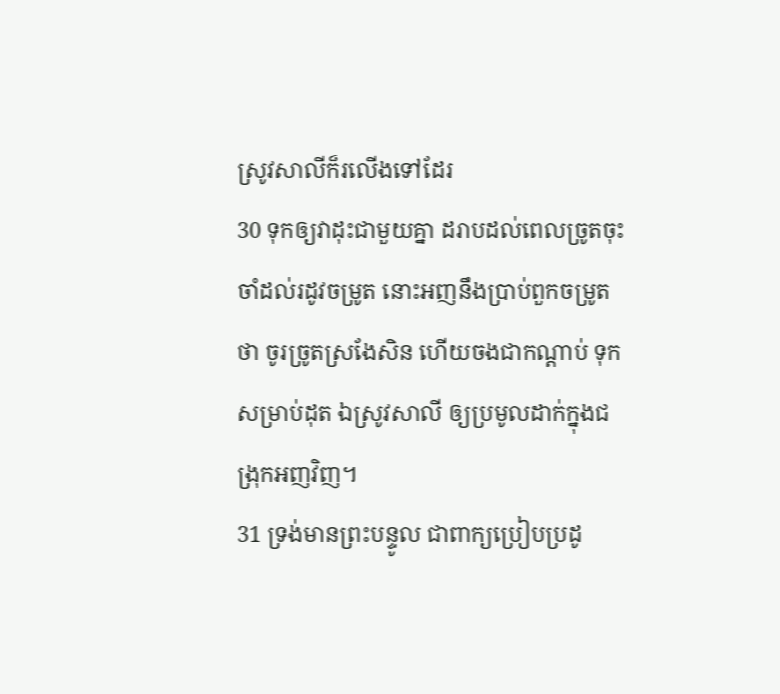ស្រូវសាលីក៏រលើងទៅដែរ
30 ទុកឲ្យវាដុះជាមួយគ្នា ដរាបដល់ពេលច្រូតចុះ ចាំដល់រដូវចម្រូត នោះអញនឹងប្រាប់ពួកចម្រូតថា ចូរច្រូតស្រងែសិន ហើយចងជាកណ្តាប់ ទុកសម្រាប់ដុត ឯស្រូវសាលី ឲ្យប្រមូលដាក់ក្នុងជង្រុកអញវិញ។
31 ទ្រង់មានព្រះបន្ទូល ជាពាក្យប្រៀបប្រដូ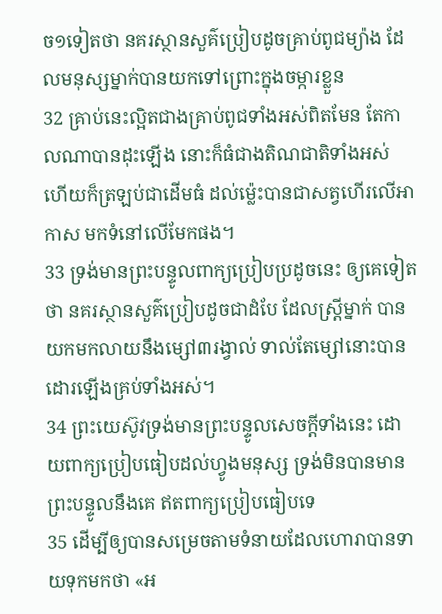ច១ទៀតថា នគរស្ថានសួគ៌ប្រៀបដូចគ្រាប់ពូជម្យ៉ាង ដែលមនុស្សម្នាក់បានយកទៅព្រោះក្នុងចម្ការខ្លួន
32 គ្រាប់នេះល្អិតជាងគ្រាប់ពូជទាំងអស់ពិតមែន តែកាលណាបានដុះឡើង នោះក៏ធំជាងតិណជាតិទាំងអស់ ហើយក៏ត្រឡប់ជាដើមធំ ដល់ម៉្លេះបានជាសត្វហើរលើអាកាស មកទំនៅលើមែកផង។
33 ទ្រង់មានព្រះបន្ទូលពាក្យប្រៀបប្រដូចនេះ ឲ្យគេទៀតថា នគរស្ថានសួគ៌ប្រៀបដូចជាដំបែ ដែលស្ត្រីម្នាក់ បានយកមកលាយនឹងម្សៅ៣រង្វាល់ ទាល់តែម្សៅនោះបានដោរឡើងគ្រប់ទាំងអស់។
34 ព្រះយេស៊ូវទ្រង់មានព្រះបន្ទូលសេចក្ដីទាំងនេះ ដោយពាក្យប្រៀបធៀបដល់ហ្វូងមនុស្ស ទ្រង់មិនបានមានព្រះបន្ទូលនឹងគេ ឥតពាក្យប្រៀបធៀបទេ
35 ដើម្បីឲ្យបានសម្រេចតាមទំនាយដែលហោរាបានទាយទុកមកថា «អ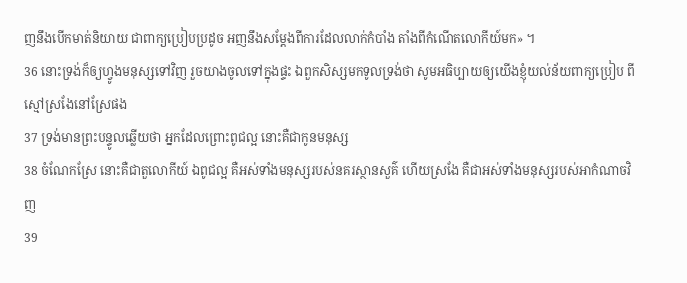ញនឹងបើកមាត់និយាយ ជាពាក្យប្រៀបប្រដូច អញនឹងសម្ដែងពីការដែលលាក់កំបាំង តាំងពីកំណើតលោកីយ៍មក» ។
36 នោះទ្រង់ក៏ឲ្យហ្វូងមនុស្សទៅវិញ រួចយាងចូលទៅក្នុងផ្ទះ ឯពួកសិស្សមកទូលទ្រង់ថា សូមអធិប្បាយឲ្យយើងខ្ញុំយល់ន័យពាក្យប្រៀប ពីស្មៅស្រងែនៅស្រែផង
37 ទ្រង់មានព្រះបន្ទូលឆ្លើយថា អ្នកដែលព្រោះពូជល្អ នោះគឺជាកូនមនុស្ស
38 ចំណែកស្រែ នោះគឺជាតួលោកីយ៍ ឯពូជល្អ គឺអស់ទាំងមនុស្សរបស់នគរស្ថានសួគ៌ ហើយស្រងែ គឺជាអស់ទាំងមនុស្សរបស់អាកំណាចវិញ
39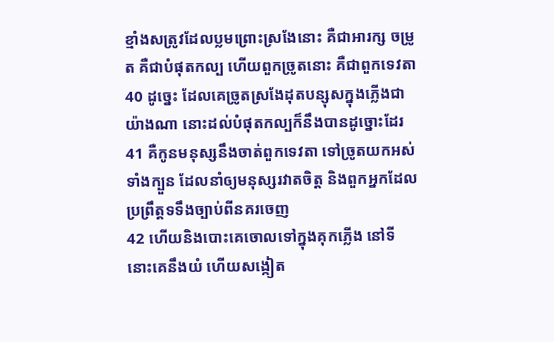ខ្មាំងសត្រូវដែលប្លមព្រោះស្រងែនោះ គឺជាអារក្ស ចម្រូត គឺជាបំផុតកល្ប ហើយពួកច្រូតនោះ គឺជាពួកទេវតា
40 ដូច្នេះ ដែលគេច្រូតស្រងែដុតបន្សុសក្នុងភ្លើងជាយ៉ាងណា នោះដល់បំផុតកល្បក៏នឹងបានដូច្នោះដែរ
41 គឺកូនមនុស្សនឹងចាត់ពួកទេវតា ទៅច្រូតយកអស់ទាំងក្បួន ដែលនាំឲ្យមនុស្សរវាតចិត្ត និងពួកអ្នកដែលប្រព្រឹត្តទទឹងច្បាប់ពីនគរចេញ
42 ហើយនិងបោះគេចោលទៅក្នុងគុកភ្លើង នៅទីនោះគេនឹងយំ ហើយសង្កៀត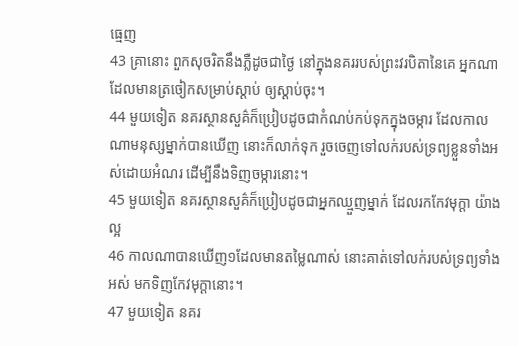ធ្មេញ
43 គ្រានោះ ពួកសុចរិតនឹងភ្លឺដូចជាថ្ងៃ នៅក្នុងនគររបស់ព្រះវរបិតានៃគេ អ្នកណាដែលមានត្រចៀកសម្រាប់ស្តាប់ ឲ្យស្តាប់ចុះ។
44 មួយទៀត នគរស្ថានសួគ៌ក៏ប្រៀបដូចជាកំណប់កប់ទុកក្នុងចម្ការ ដែលកាលណាមនុស្សម្នាក់បានឃើញ នោះក៏លាក់ទុក រួចចេញទៅលក់របស់ទ្រព្យខ្លួនទាំងអស់ដោយអំណរ ដើម្បីនឹងទិញចម្ការនោះ។
45 មួយទៀត នគរស្ថានសួគ៌ក៏ប្រៀបដូចជាអ្នកឈ្មួញម្នាក់ ដែលរកកែវមុក្តា យ៉ាងល្អ
46 កាលណាបានឃើញ១ដែលមានតម្លៃណាស់ នោះគាត់ទៅលក់របស់ទ្រព្យទាំងអស់ មកទិញកែវមុក្តានោះ។
47 មួយទៀត នគរ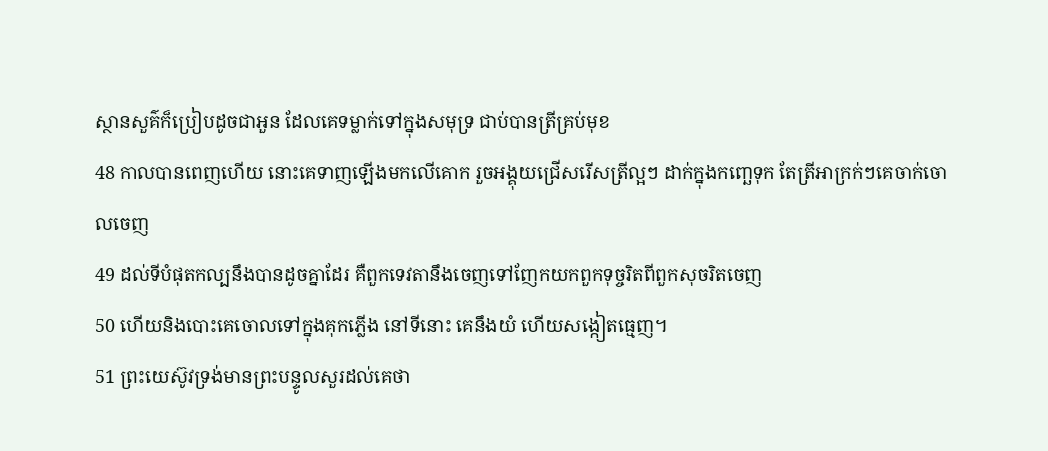ស្ថានសួគ៌ក៏ប្រៀបដូចជាអួន ដែលគេទម្លាក់ទៅក្នុងសមុទ្រ ជាប់បានត្រីគ្រប់មុខ
48 កាលបានពេញហើយ នោះគេទាញឡើងមកលើគោក រួចអង្គុយជ្រើសរើសត្រីល្អៗ ដាក់ក្នុងកញ្ឆេទុក តែត្រីអាក្រក់ៗគេចាក់ចោលចេញ
49 ដល់ទីបំផុតកល្បនឹងបានដូចគ្នាដែរ គឺពួកទេវតានឹងចេញទៅញែកយកពួកទុច្ចរិតពីពួកសុចរិតចេញ
50 ហើយនិងបោះគេចោលទៅក្នុងគុកភ្លើង នៅទីនោះ គេនឹងយំ ហើយសង្កៀតធ្មេញ។
51 ព្រះយេស៊ូវទ្រង់មានព្រះបន្ទូលសួរដល់គេថា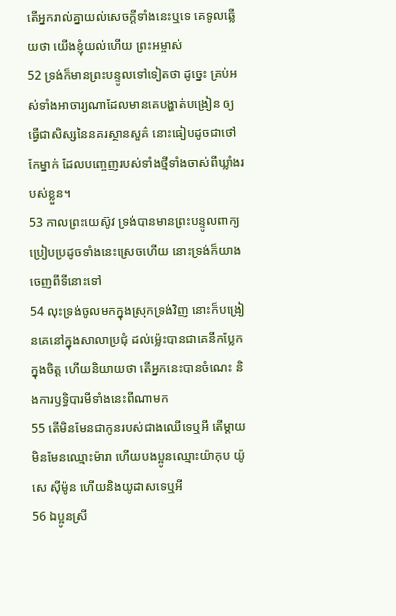តើអ្នករាល់គ្នាយល់សេចក្ដីទាំងនេះឬទេ គេទូលឆ្លើយថា យើងខ្ញុំយល់ហើយ ព្រះអម្ចាស់
52 ទ្រង់ក៏មានព្រះបន្ទូលទៅទៀតថា ដូច្នេះ គ្រប់អស់ទាំងអាចារ្យណាដែលមានគេបង្ហាត់បង្រៀន ឲ្យធ្វើជាសិស្សនៃនគរស្ថានសួគ៌ នោះធៀបដូចជាថៅកែម្នាក់ ដែលបញ្ចេញរបស់ទាំងថ្មីទាំងចាស់ពីឃ្លាំងរបស់ខ្លួន។
53 កាលព្រះយេស៊ូវ ទ្រង់បានមានព្រះបន្ទូលពាក្យប្រៀបប្រដូចទាំងនេះស្រេចហើយ នោះទ្រង់ក៏យាងចេញពីទីនោះទៅ
54 លុះទ្រង់ចូលមកក្នុងស្រុកទ្រង់វិញ នោះក៏បង្រៀនគេនៅក្នុងសាលាប្រជុំ ដល់ម៉្លេះបានជាគេនឹកប្លែកក្នុងចិត្ត ហើយនិយាយថា តើអ្នកនេះបានចំណេះ និងការឫទ្ធិបារមីទាំងនេះពីណាមក
55 តើមិនមែនជាកូនរបស់ជាងឈើទេឬអី តើម្តាយមិនមែនឈ្មោះម៉ារា ហើយបងប្អូនឈ្មោះយ៉ាកុប យ៉ូសេ ស៊ីម៉ូន ហើយនិងយូដាសទេឬអី
56 ឯប្អូនស្រី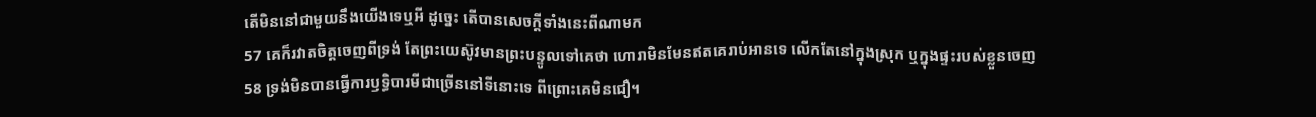តើមិននៅជាមួយនឹងយើងទេឬអី ដូច្នេះ តើបានសេចក្ដីទាំងនេះពីណាមក
57 គេក៏រវាតចិត្តចេញពីទ្រង់ តែព្រះយេស៊ូវមានព្រះបន្ទូលទៅគេថា ហោរាមិនមែនឥតគេរាប់អានទេ លើកតែនៅក្នុងស្រុក ឬក្នុងផ្ទះរបស់ខ្លួនចេញ
58 ទ្រង់មិនបានធ្វើការឫទ្ធិបារមីជាច្រើននៅទីនោះទេ ពីព្រោះគេមិនជឿ។